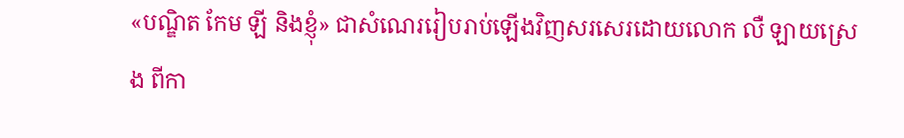«បណ្ឌិត កែម ឡី និងខ្ញុំ» ជាសំណេររៀបរាប់ឡើងវិញសរសេរដោយលោក លឺ ឡាយស្រេង ពីកា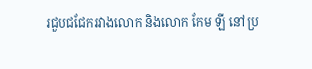រជួបជជែករវាងលោក និងលោក កែម ឡី នៅប្រ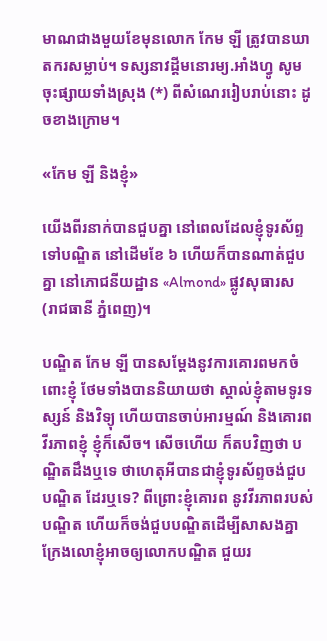មាណជាងមួយខែមុនលោក កែម ឡី ត្រូវបានឃាតករសម្លាប់។ ទស្សនាវដ្ដីមនោរម្យ.អាំងហ្វូ សូមចុះផ្សាយទាំងស្រុង (*) ពីសំណេររៀបរាប់នោះ ដូចខាងក្រោម។

«កែម ឡី និងខ្ញុំ»

យើងពីរនាក់បានជួបគ្នា នៅពេលដែលខ្ញុំទូរស័ព្ទទៅបណ្ឌិត នៅដើមខែ ៦ ហើយក៏បានណាត់ជួបគ្នា នៅភោជនីយដ្ឋាន «Almond» ផ្លូវសុធារស (រាជធានី ភ្នំពេញ)។

បណ្ឌិត កែម ឡី បានសម្តែងនូវការគោរពមកចំពោះខ្ញុំ ថែមទាំងបាននិយាយថា ស្គាល់ខ្ញុំតាមទូរទស្សន៍ និងវិទ្យុ ហើយបានចាប់អារម្មណ៍ និងគោរពវីរភាពខ្ញុំ ខ្ញុំក៏សើច។ សើចហើយ ក៏តបវិញថា បណ្ឌិតដឹងឬទេ ថាហេតុអីបានជាខ្ញុំទូរស័ព្ទចង់ជួបបណ្ឌិត ដែរឬទេ? ពីព្រោះខ្ញុំគោរព នូវវីរភាពរបស់បណ្ឌិត ហើយក៏ចង់ជួបបណ្ឌិតដើម្បីសាសងគ្នា ក្រែងលោខ្ញុំអាចឲ្យលោកបណ្ឌិត ជួយរ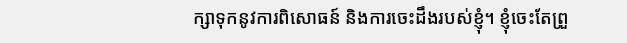ក្សាទុកនូវការពិសោធន៍ និងការចេះដឹងរបស់ខ្ញុំ។ ខ្ញុំចេះតែព្រួ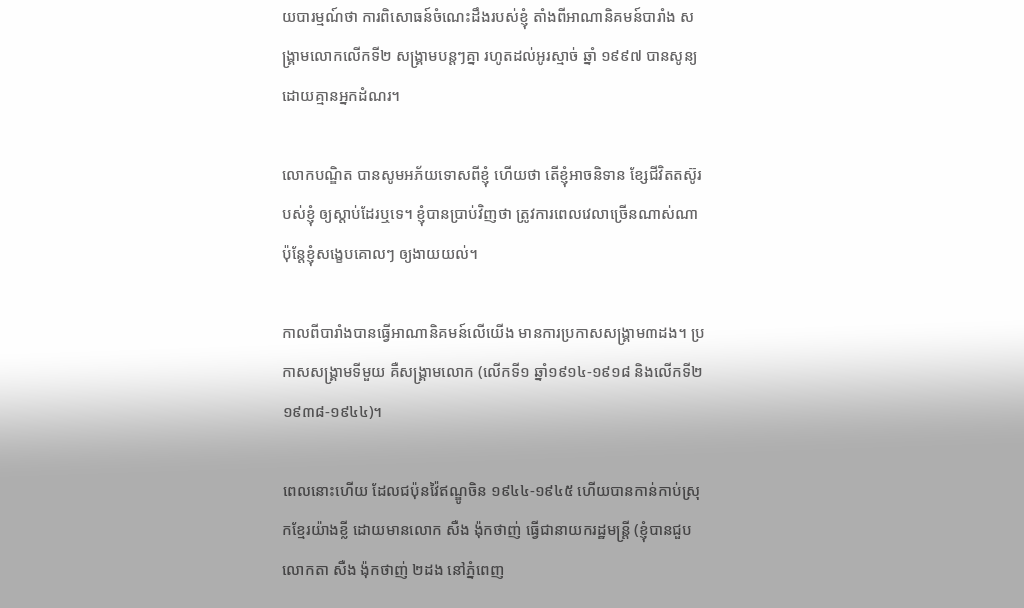យបារម្មណ៍ថា ការពិសោធន៍ចំណេះដឹងរបស់ខ្ញុំ តាំងពីអាណានិគមន៍បារាំង សង្គ្រាមលោកលើកទី២ សង្គ្រាមបន្តៗគ្នា រហូតដល់អូរស្មាច់ ឆ្នាំ ១៩៩៧ បានសូន្យដោយគ្មានអ្នកដំណរ។

លោកបណ្ឌិត បានសូមអភ័យទោសពីខ្ញុំ ហើយថា តើខ្ញុំអាចនិទាន ខ្សែជីវិតតស៊ូរបស់ខ្ញុំ ឲ្យស្តាប់ដែរឬទេ។ ខ្ញុំបានប្រាប់វិញថា ត្រូវការពេលវេលាច្រើនណាស់ណា ប៉ុន្តែខ្ញុំសង្ខេបគោលៗ ឲ្យងាយយល់។

កាលពីបារាំងបានធ្វើអាណានិគមន៍លើយើង មានការប្រកាសសង្គ្រាម៣ដង។ ប្រកាសសង្គ្រាមទីមួយ គឺសង្គ្រាមលោក (លើកទី១ ឆ្នាំ១៩១៤-១៩១៨ និងលើកទី២ ១៩៣៨-១៩៤៤)។

ពេលនោះហើយ ដែលជប៉ុនវ៉ៃឥណ្ឌូចិន ១៩៤៤-១៩៤៥ ហើយបានកាន់កាប់ស្រុកខ្មែរយ៉ាងខ្លី ដោយមានលោក សឺង ង៉ុកថាញ់ ធ្វើជានាយករដ្ឋមន្ត្រី (ខ្ញុំបានជួបលោកតា សឺង ង៉ុកថាញ់ ២ដង នៅភ្នំពេញ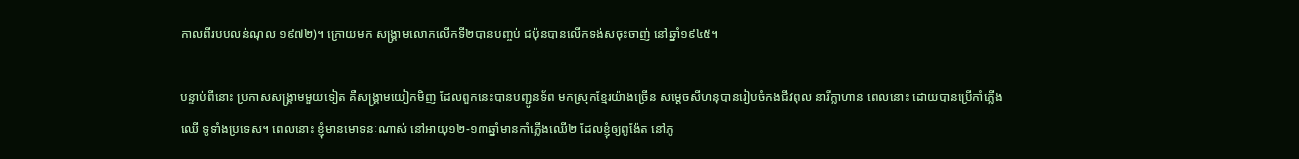កាលពីរបបលន់ណុល ១៩៧២)។ ក្រោយមក សង្គ្រាមលោកលើកទី២បានបញ្ចប់ ជប៉ុនបានលើកទង់សចុះចាញ់ នៅឆ្នាំ១៩៤៥។

បន្ទាប់ពីនោះ ប្រកាសសង្គ្រាមមួយទៀត គឺសង្គ្រាមយៀកមិញ ដែលពួកនេះបានបញ្ជូនទ័ព មកស្រុកខ្មែរយ៉ាងច្រើន សម្តេចសីហនុបានរៀបចំកងជីវពុល នារីក្លាហាន ពេលនោះ ដោយបានប្រើកាំភ្លើងឈើ ទូទាំងប្រទេស។ ពេលនោះ ខ្ញុំមានមោទនៈណាស់ នៅអាយុ១២-១៣ឆ្នាំមានកាំភ្លើងឈើ២ ដែលខ្ញុំឲ្យពូង៉ែត នៅភូ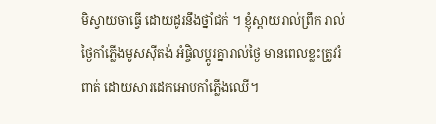មិស្វាយចាធ្វើ ដោយដូរនឹងថ្នាំជក់ ។ ខ្ញុំស្ពាយរាល់ព្រឹក រាល់ថ្ងៃកាំភ្លើងមូសស៊ីតង់ អំផ្ចិលប្តូរគ្នារាល់ថ្ងៃ មានពេលខ្លះត្រូវរំពាត់ ដោយសារដេកអោបកាំភ្លើងឈើ។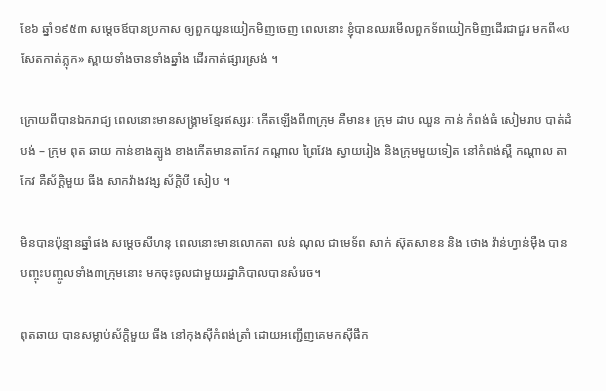ខែ៦ ឆ្នាំ១៩៥៣ សម្តេចឪបានប្រកាស ឲ្យពួកយួនយៀកមិញចេញ ពេលនោះ ខ្ញុំបានឈរមើលពួកទ័ពយៀកមិញដើរជាជួរ មកពី«បសែតកាត់ភ្លុក» ស្ពាយទាំងចានទាំងឆ្នាំង ដើរកាត់ផ្សារស្រង់ ។

ក្រោយពីបានឯករាជ្យ ពេលនោះមានសង្គ្រាមខ្មែរឥស្សរៈ កើតឡើងពី៣ក្រុម គឺមាន៖ ក្រុម ដាប ឈួន កាន់ កំពង់ធំ សៀមរាប បាត់ដំបង់ – ក្រុម ពុត ឆាយ កាន់ខាងត្បូង ខាងកើតមានតាកែវ កណ្តាល ព្រៃវែង ស្វាយរៀង និងក្រុមមួយទៀត នៅកំពង់ស្ពឺ កណ្តាល តាកែវ គឺស័ក្ដិមួយ ធីង សាកវ៉ាងវង្ស ស័ក្ដិបី សៀប ។

មិនបានប៉ុន្មានឆ្នាំផង សម្តេចសីហនុ ពេលនោះមានលោកតា លន់ ណុល ជាមេទ័ព សាក់ ស៊ុតសាខន និង ថោង វ៉ាន់ហ្វាន់ម៉ឺង បានបញ្ចុះបញ្ចូលទាំង៣ក្រុមនោះ មកចុះចូលជាមួយរដ្ឋាភិបាលបានសំរេច។

ពុតឆាយ បានសម្លាប់ស័ក្ដិមួយ ធីង នៅកុងស៊ីកំពង់ត្រាំ ដោយអញ្ជើញគេមកស៊ីផឹក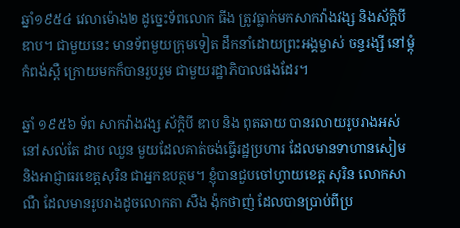ឆ្នាំ១៩៥៤ វេលាម៉ោង២ ដូច្នេះទ័ពលោក ធីង ត្រូវធ្លាក់មកសាកវ៉ាងវង្ស និងស័ក្ដិបី ឌាប។ ជាមួយនេះ មានទ័ពមួយក្រុមទៀត ដឹកនាំដោយព្រះអង្គម្ចាស់ ចន្ទរង្សី នៅម្តុំកំពង់ស្ពឺ ក្រោយមកក៏បានរួបរួម ជាមួយរដ្ឋាភិបាលផងដែរ។

ឆ្នាំ ១៩៥៦ ទ័ព សាកវ៉ាងវង្ស ស័ក្ដិបី ឌាប និង ពុតឆាយ បានរលាយរូបរាងអស់ នៅសល់តែ ដាប ឈួន មួយដែលគាត់ចង់ធ្វើរដ្ឋប្រហារ ដែលមានទាហានសៀម និងអាជ្ញាធរខេត្តសុរិន ជាអ្នកឧបត្ថម។ ខ្ញុំបានជួបចៅហ្វាយខេត្ត សុរិន លោកសាណឺ ដែលមានរូបរាងដូចលោកតា សឺង ង៉ុកថាញ់ ដែលបានប្រាប់ពីប្រ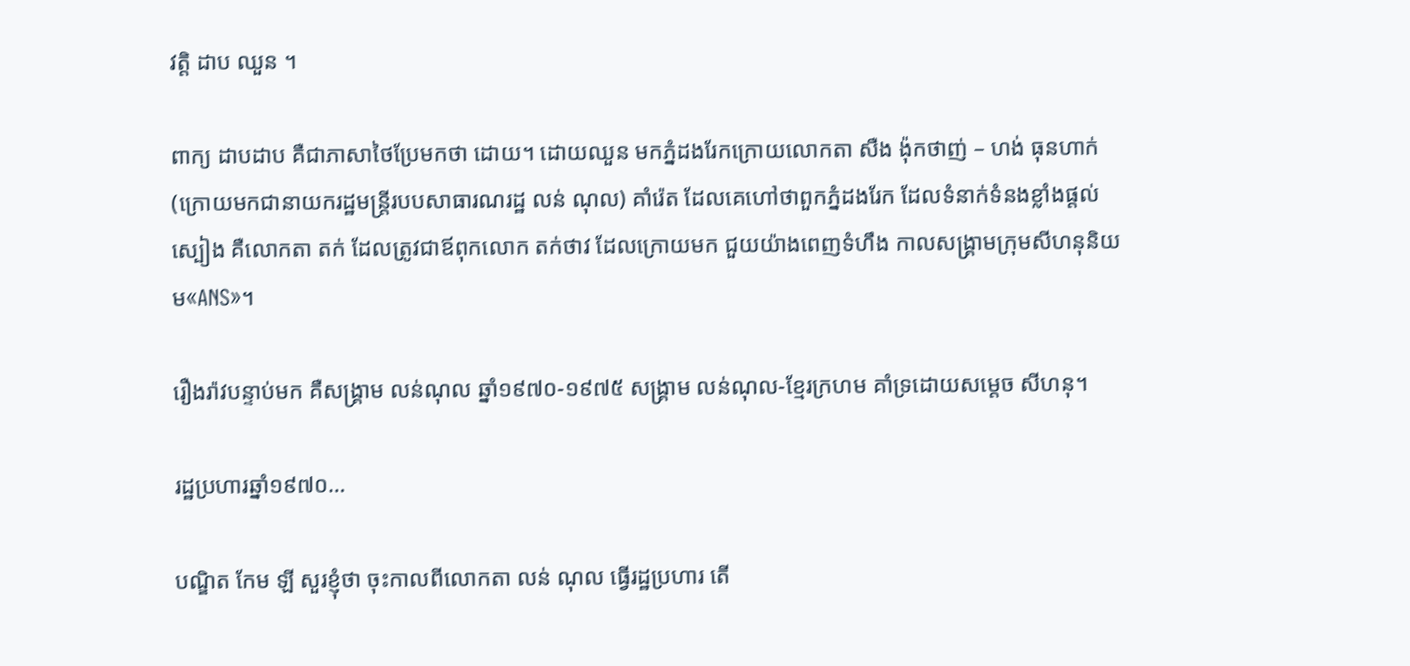វត្តិ ដាប ឈួន ។

ពាក្យ ដាបដាប គឺជាភាសាថៃប្រែមកថា ដោយ។ ដោយឈួន មកភ្នំដងរែកក្រោយលោកតា សឺង ង៉ុកថាញ់ – ហង់ ធុនហាក់ (ក្រោយមកជានាយករដ្ឋមន្ត្រីរបបសាធារណរដ្ឋ លន់ ណុល) គាំរ៉េត ដែលគេហៅថាពួកភ្នំដងរែក ដែលទំនាក់ទំនងខ្លាំងផ្តល់ស្បៀង គឺលោកតា តក់ ដែលត្រូវជាឪពុកលោក តក់ថាវ ដែលក្រោយមក ជួយយ៉ាងពេញទំហឹង កាលសង្គ្រាមក្រុមសីហនុនិយម«ANS»។

រឿងរ៉ាវបន្ទាប់មក គឺសង្គ្រាម លន់ណុល ឆ្នាំ១៩៧០-១៩៧៥ សង្គ្រាម លន់ណុល-ខ្មែរក្រហម គាំទ្រដោយសម្តេច សីហនុ។

រដ្ឋប្រហារឆ្នាំ១៩៧០…

បណ្ឌិត កែម ឡី សួរខ្ញុំថា ចុះកាលពីលោកតា លន់ ណុល ធ្វើរដ្ឋប្រហារ តើ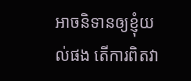អាចនិទានឲ្យខ្ញុំយល់ផង តើការពិតវា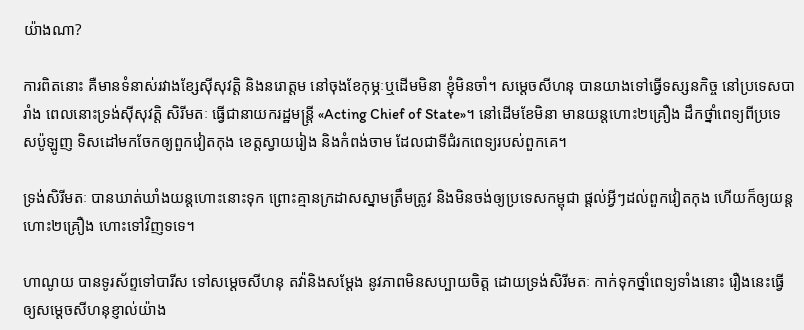យ៉ាងណា?

ការពិតនោះ គឺមានទំនាស់រវាងខ្សែស៊ីសុវត្តិ និងនរោត្តម នៅចុងខែកុម្ភៈឬដើមមិនា ខ្ញុំមិនចាំ។ សម្តេចសីហនុ បានយាងទៅធ្វើទស្សនកិច្ច នៅប្រទេសបារាំង ពេលនោះទ្រង់ស៊ីសុវត្តិ សិរីមតៈ ធ្វើជានាយករដ្ឋមន្ត្រី «Acting Chief of State»។ នៅដើមខែមិនា មានយន្តហោះ២គ្រឿង ដឹកថ្នាំពេទ្យពីប្រទេសប៉ូឡូញ ទិសដៅមកចែកឲ្យពួកវៀតកុង ខេត្តស្វាយរៀង និងកំពង់ចាម ដែលជាទីជំរកពេទ្យរបស់ពួកគេ។

ទ្រង់សិរីមតៈ បានឃាត់ឃាំងយន្ដហោះនោះទុក ព្រោះគ្មានក្រដាសស្នាមត្រឹមត្រូវ និងមិនចង់ឲ្យប្រទេសកម្ពុជា ផ្តល់អ្វីៗដល់ពួកវៀតកុង ហើយក៏ឲ្យយន្តហោះ២គ្រឿង ហោះទៅវិញទទេ។

ហាណូយ បានទូរស័ព្ទទៅបារីស ទៅសម្តេចសីហនុ តវ៉ានិងសម្តែង នូវភាពមិនសប្បាយចិត្ត ដោយទ្រង់សិរីមតៈ កាក់ទុកថ្នាំពេទ្យទាំងនោះ រឿងនេះធ្វើឲ្យសម្តេចសីហនុខ្ញាល់យ៉ាង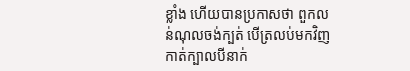ខ្លាំង ហើយបានប្រកាសថា ពួកលន់ណុលចង់ក្បត់ បើត្រលប់មកវិញកាត់ក្បាលបីនាក់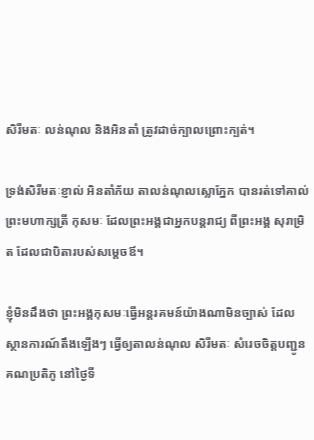សិរីមតៈ លន់ណុល និងអិនតាំ ត្រូវដាច់ក្បាលព្រោះក្បត់។

ទ្រង់សិរីមតៈខ្ញាល់ អិនតាំភ័យ តាលន់ណុលស្លោភ្នែក បានរត់ទៅគាល់ ព្រះមហាក្សត្រី កុសមៈ ដែលព្រះអង្គជាអ្នកបន្តរាជ្យ ពីព្រះអង្គ សុរាម្រិត ដែលជាបិតារបស់សម្តេចឪ។

ខ្ញុំមិនដឹងថា ព្រះអង្គកុសមៈធ្វើអន្តរគមន៍យ៉ាងណាមិនច្បាស់ ដែលស្ថានការណ៍តឹងឡើងៗ ធ្វើឲ្យតាលន់ណុល សិរីមតៈ សំរេចចិត្តបញ្ជូនគណប្រតិភូ នៅថ្ងៃទី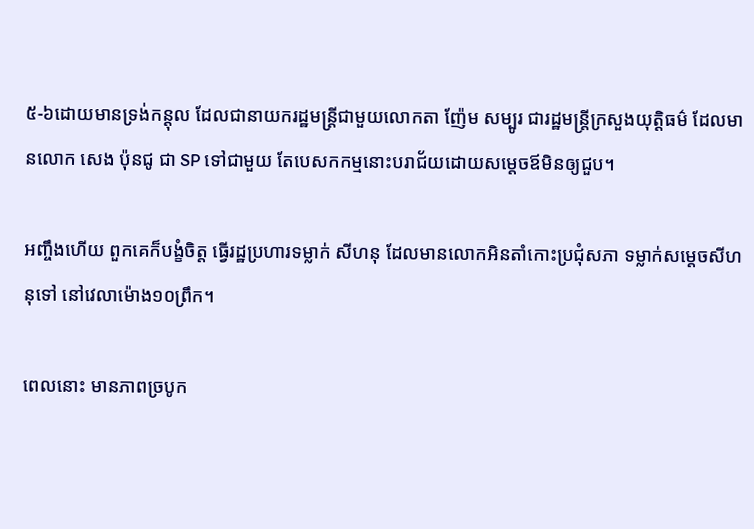៥-៦ដោយមានទ្រង់កន្តុល ដែលជានាយករដ្ឋមន្ត្រីជាមួយលោកតា ញ៉ែម សម្បូរ ជារដ្ឋមន្ត្រីក្រសួងយុត្តិធម៌ ដែលមានលោក សេង ប៉ុនជូ ជា SP ទៅជាមួយ តែបេសកកម្មនោះបរាជ័យដោយសម្តេចឪមិនឲ្យជួប។

អញ្ចឹងហើយ ពួកគេក៏បង្ខំចិត្ត ធ្វើរដ្ឋប្រហារទម្លាក់ សីហនុ ដែលមានលោកអិនតាំកោះប្រជុំសភា ទម្លាក់សម្តេចសីហនុទៅ នៅវេលាម៉ោង១០ព្រឹក។

ពេលនោះ មានភាពច្របូក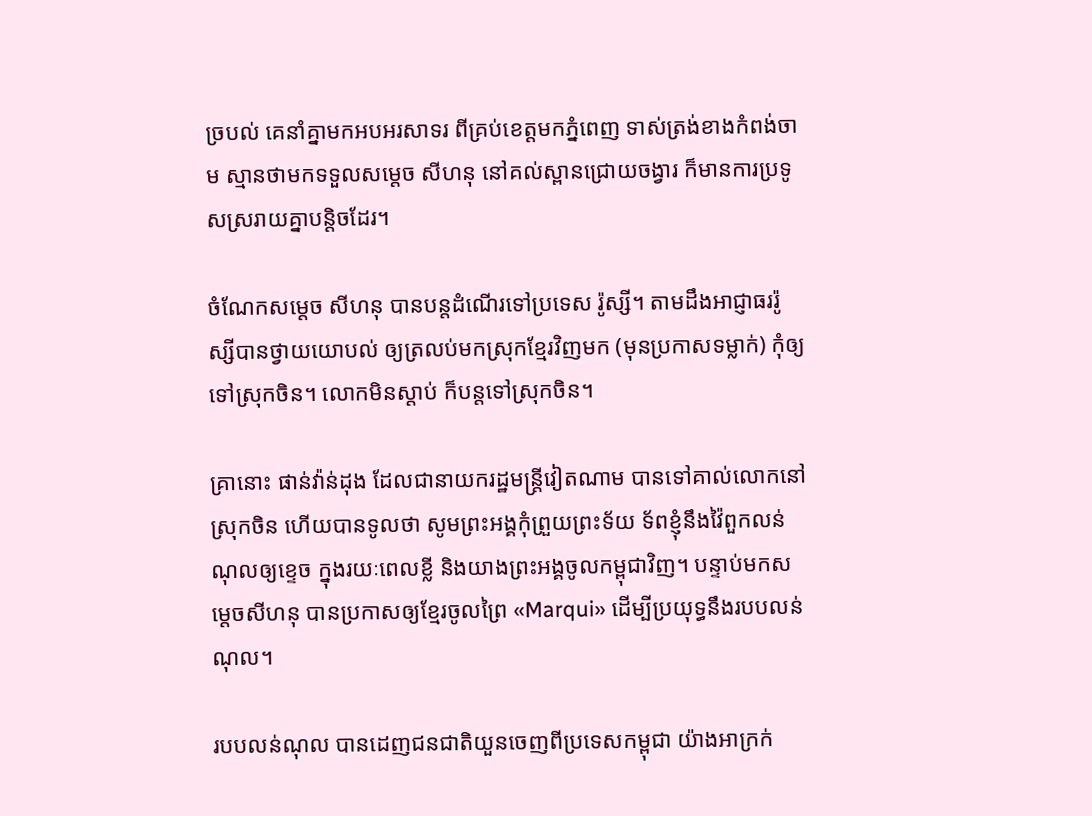ច្របល់ គេនាំគ្នាមកអបអរសាទរ ពីគ្រប់ខេត្តមកភ្នំពេញ ទាស់ត្រង់ខាងកំពង់ចាម ស្មានថាមកទទួលសម្តេច សីហនុ នៅគល់ស្ពានជ្រោយចង្វារ ក៏មានការប្រទូសស្ររាយគ្នាបន្តិចដែរ។

ចំណែកសម្តេច សីហនុ បានបន្តដំណើរទៅប្រទេស រ៉ូស្សី។ តាមដឹងអាជ្ញាធររ៉ូស្សីបានថ្វាយយោបល់ ឲ្យត្រលប់មកស្រុកខ្មែរវិញមក (មុនប្រកាសទម្លាក់) កុំឲ្យទៅស្រុកចិន។ លោកមិនស្តាប់ ក៏បន្តទៅស្រុកចិន។

គ្រានោះ ផាន់វ៉ាន់ដុង ដែលជានាយករដ្ឋមន្ត្រីវៀតណាម បានទៅគាល់លោកនៅស្រុកចិន ហើយបានទូលថា សូមព្រះអង្គកុំព្រួយព្រះទ័យ ទ័ពខ្ញុំនឹងវ៉ៃពួកលន់ណុលឲ្យខ្ទេច ក្នុងរយៈពេលខ្លី និងយាងព្រះអង្គចូលកម្ពុជាវិញ។ បន្ទាប់មកសម្តេចសីហនុ បានប្រកាសឲ្យខ្មែរចូលព្រៃ «Marqui» ដើម្បីប្រយុទ្ធនឹងរបបលន់ណុល។

របបលន់ណុល បានដេញជនជាតិយួនចេញពីប្រទេសកម្ពុជា យ៉ាងអាក្រក់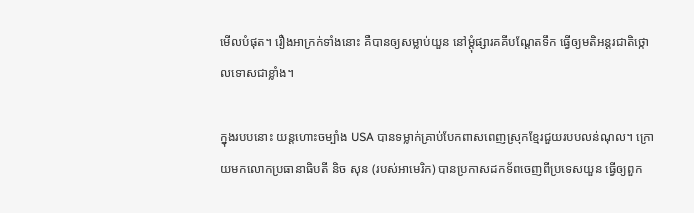មើលបំផុត។ រឿងអាក្រក់ទាំងនោះ គឺបានឲ្យសម្លាប់យួន នៅម្តុំផ្សារគគីបណ្តែតទឹក ធ្វើឲ្យមតិអន្តរជាតិថ្កោលទោសជាខ្លាំង។

ក្នុងរបបនោះ យន្តហោះចម្បាំង USA បានទម្លាក់គ្រាប់បែកពាសពេញស្រុកខ្មែរជួយរបបលន់ណុល។ ក្រោយមកលោកប្រធានាធិបតី និច សុន (របស់អាមេរិក) បានប្រកាសដកទ័ពចេញពីប្រទេសយួន ធ្វើឲ្យពួក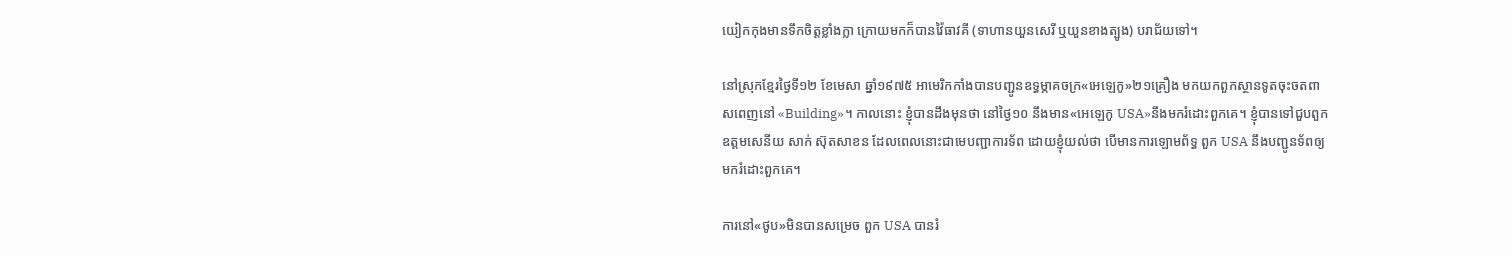យៀកកុងមានទឹកចិត្តខ្លាំងក្លា ក្រោយមកក៏បានវ៉ៃធាវគី (ទាហានយួនសេរី ឬយួនខាងត្បូង) បរាជ័យទៅ។

នៅស្រុកខ្មែរថ្ងៃទី១២ ខែមេសា ឆ្នាំ១៩៧៥ អាមេរិកកាំងបានបញ្ជូនឧទ្ធម្ភាគចក្រ«អេឡេកូ»២១គ្រឿង មកយកពួកស្ថានទូតចុះចតពាសពេញនៅ «Building»។ កាលនោះ ខ្ញុំបានដឹងមុនថា នៅថ្ងៃ១០ នឹងមាន«អេឡេកូ USA»នឹងមករំដោះពួកគេ។ ខ្ញុំបានទៅជួបពួកឧត្តមសេនីយ សាក់ ស៊ុតសាខន ដែលពេលនោះជាមេបញ្ជាការទ័ព ដោយខ្ញុំយល់ថា បើមានការឡោមព័ទ្ធ ពួក USA នឹងបញ្ជូនទ័ពឲ្យមករំដោះពួកគេ។

ការនៅ«ថូប»មិនបានសម្រេច ពួក USA បានរំ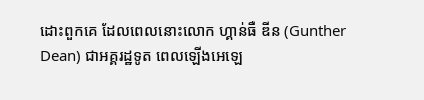ដោះពួកគេ ដែលពេលនោះលោក ហ្គាន់ធឺ ឌីន (Gunther Dean) ជាអគ្គរដ្ឋទូត ពេលឡើងអេឡេ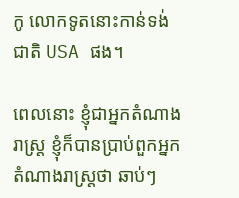កូ លោកទូតនោះកាន់ទង់ជាតិ USA ផង។

ពេលនោះ ខ្ញុំជាអ្នកតំណាងរាស្ត្រ ខ្ញុំក៏បានប្រាប់ពួកអ្នកតំណាងរាស្ត្រថា ឆាប់ៗ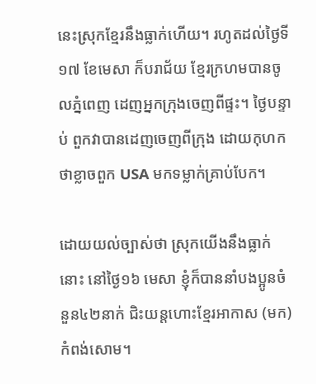នេះស្រុកខ្មែរនឹងធ្លាក់ហើយ។ រហូតដល់ថ្ងៃទី១៧ ខែមេសា ក៏បរាជ័យ ខ្មែរក្រហមបានចូលភ្នំពេញ ដេញអ្នកក្រុងចេញពីផ្ទះ។ ថ្ងៃបន្ទាប់ ពួកវាបានដេញចេញពីក្រុង ដោយកុហកថាខ្លាចពួក USA មកទម្លាក់គ្រាប់បែក។

ដោយយល់ច្បាស់ថា ស្រុកយើងនឹងធ្លាក់នោះ នៅថ្ងៃ១៦ មេសា ខ្ញុំក៏បាននាំបងប្អូនចំនួន៤២នាក់ ជិះយន្តហោះខ្មែរអាកាស (មក)កំពង់សោម។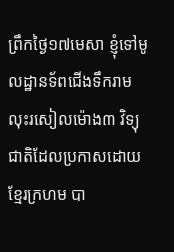ព្រឹកថ្ងៃ១៧មេសា ខ្ញុំទៅមូលដ្ឋានទ័ពជើងទឹករាម លុះរសៀលម៉ោង៣ វិទ្យុជាតិដែលប្រកាសដោយខ្មែរក្រហម បា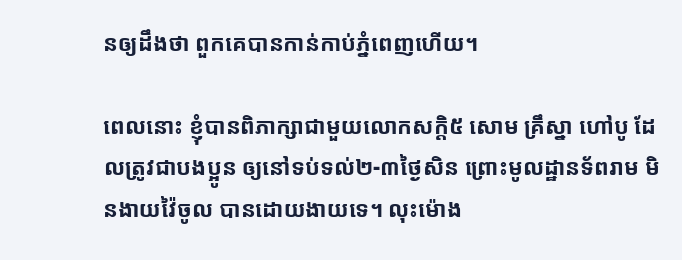នឲ្យដឹងថា ពួកគេបានកាន់កាប់ភ្នំពេញហើយ។

ពេលនោះ ខ្ញុំបានពិភាក្សាជាមួយលោកសក្តិ៥ សោម គ្រឹស្នា ហៅបូ ដែលត្រូវជាបងប្អូន ឲ្យនៅទប់ទល់២-៣ថ្ងៃសិន ព្រោះមូលដ្ឋានទ័ពរាម មិនងាយវ៉ៃចូល បានដោយងាយទេ។ លុះម៉ោង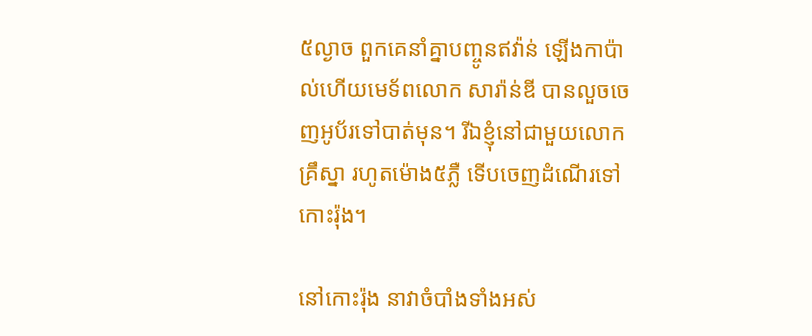៥ល្ងាច ពួកគេនាំគ្នាបញ្ចូនឥវ៉ាន់ ឡើងកាប៉ាល់ហើយមេទ័ពលោក សារ៉ាន់ឌី បានលួចចេញអូប័រទៅបាត់មុន។ រីឯខ្ញុំនៅជាមួយលោក គ្រឹស្នា រហូតម៉ោង៥ភ្លឺ ទើបចេញដំណើរទៅកោះរ៉ុង។

នៅកោះរ៉ុង នាវាចំបាំងទាំងអស់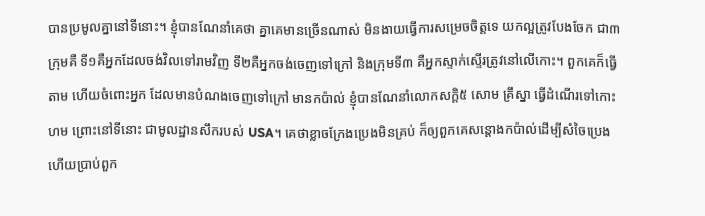បានប្រមូលគ្នានៅទីនោះ។ ខ្ញុំបានណែនាំគេថា គ្នាគេមានច្រើនណាស់ មិនងាយធ្វើការសម្រេចចិត្តទេ យកល្អត្រូវបែងចែក ជា៣ក្រុមគឺ ទី១គឺអ្នកដែលចង់វិលទៅរាមវិញ ទី២គឺអ្នកចង់ចេញទៅក្រៅ និងក្រុមទី៣ គឺអ្នកស្ទាក់ស្ទើរត្រូវនៅលើកោះ។ ពួកគេក៏ធ្វើតាម ហើយចំពោះអ្នក ដែលមានបំណងចេញទៅក្រៅ មានកប៉ាល់ ខ្ញុំបានណែនាំលោកសក្តិ៥ សោម គ្រឹស្នា ធ្វើដំណើរទៅកោះហម ព្រោះនៅទីនោះ ជាមូលដ្ឋានសឹករបស់ USA។ គេថាខ្លាចក្រែងប្រេងមិនគ្រប់ ក៏ឲ្យពួកគេសន្តោងកប៉ាល់ដើម្បីសំចៃប្រេង ហើយប្រាប់ពួក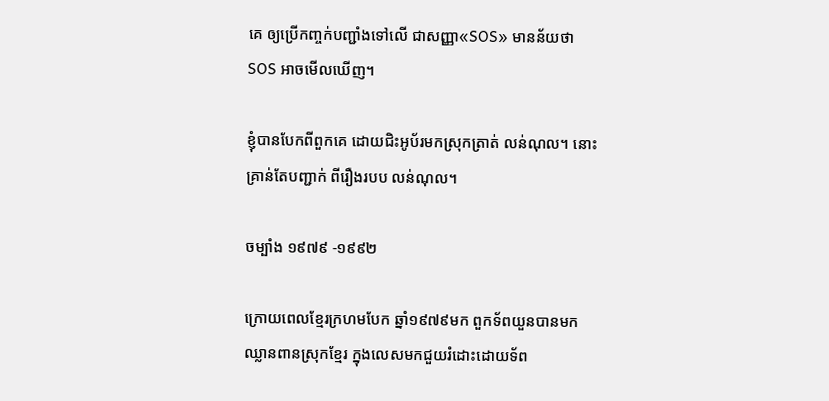គេ ឲ្យប្រើកញ្ចក់បញ្ជាំងទៅលើ ជាសញ្ញា«SOS» មានន័យថា SOS អាចមើលឃើញ។

ខ្ញុំបានបែកពីពួកគេ ដោយជិះអូប័រមកស្រុកត្រាត់ លន់ណុល។ នោះគ្រាន់តែបញ្ជាក់ ពីរឿងរបប លន់ណុល។

ចម្បាំង ១៩៧៩ -១៩៩២

ក្រោយពេលខ្មែរក្រហមបែក ឆ្នាំ១៩៧៩មក ពួកទ័ពយួនបានមកឈ្លានពានស្រុកខ្មែរ ក្នុងលេសមកជួយរំដោះដោយទ័ព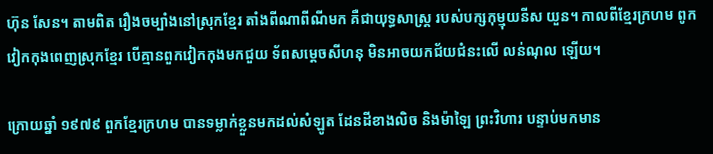ហ៊ុន សែន។ តាមពិត រឿងចម្បាំងនៅស្រុកខ្មែរ តាំងពីណាពីណីមក គឺជាយុទ្ធសាស្ត្រ របស់បក្សកុម្មុយនីស យួន។ កាលពីខ្មែរក្រហម ពូកវៀកកុងពេញស្រុកខ្មែរ បើគ្មានពួកវៀកកុងមកជួយ ទ័ពសម្តេចសីហនុ មិនអាចយកជ័យជំនះលើ លន់ណុល ឡើយ។

ក្រោយឆ្នាំ ១៩៧៩ ពួកខ្មែរក្រហម បានទម្លាក់ខ្លួនមកដល់សំឡូត ដែនដីខាងលិច និងម៉ាឡៃ ព្រះវិហារ បន្ទាប់មកមាន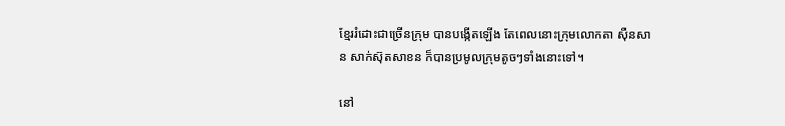ខ្មែររំដោះជាច្រើនក្រុម បានបង្កើតឡើង តែពេលនោះក្រុមលោកតា ស៊ឺនសាន សាក់ស៊ុតសាខន ក៏បានប្រមូលក្រុមតូចៗទាំងនោះទៅ។

នៅ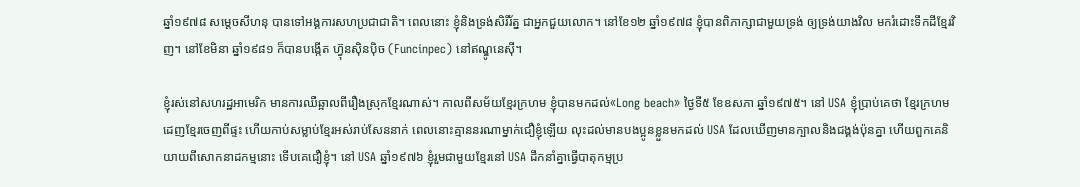ឆ្នាំ១៩៧៨ សម្តេចសីហនុ បានទៅអង្គការសហប្រជាជាតិ។ ពេលនោះ ខ្ញុំនិងទ្រង់សិរីរ័ត្ន ជាអ្នកជួយលោក។ នៅខែ១២ ឆ្នាំ១៩៧៨ ខ្ញុំបានពិភាក្សាជាមួយទ្រង់ ឲ្យទ្រង់យាងវិល មករំដោះទឹកដីខ្មែរវិញ។ នៅខែមិនា ឆ្នាំ១៩៨១ ក៏បានបង្កើត ហ៊្វុនស៊ិនប៉ិច (Funcinpec) នៅឥណ្ឌូនេស៊ី។

ខ្ញុំរស់នៅសហរដ្ឋអាមេរិក មានការឈឺឆ្អាលពីរឿងស្រុកខ្មែរណាស់។ កាលពីសម័យខ្មែរក្រហម ខ្ញុំបានមកដល់«Long beach» ថ្ងៃទី៥ ខែឧសភា ឆ្នាំ១៩៧៥។ នៅ USA ខ្ញុំប្រាប់គេថា ខ្មែរក្រហមដេញខ្មែរចេញពីផ្ទះ ហើយកាប់សម្លាប់ខ្មែរអស់រាប់សែននាក់ ពេលនោះគ្មាននរណាម្នាក់ជឿខ្ញុំឡើយ លុះដល់មានបងប្អូនខ្លួនមកដល់ USA ដែលឃើញមានក្បាលនិងជង្គង់ប៉ុនគ្នា ហើយពួកគេនិយាយពីសោកនាដកម្មនោះ ទើបគេជឿខ្ញុំ។ នៅ USA ឆ្នាំ១៩៧៦ ខ្ញុំរួមជាមួយខ្មែរនៅ USA ដឹកនាំគ្នាធ្វើបាតុកម្មប្រ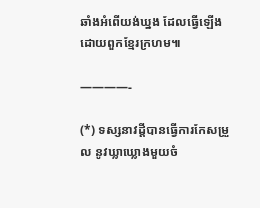ឆាំងអំពើយង់ឃ្នង ដែលធ្វើឡើងដោយពួកខ្មែរក្រហម៕

————-

(*) ទស្សនាវដ្ដីបានធ្វើការកែសម្រួល នូវឃ្លាឃ្លោងមួយចំ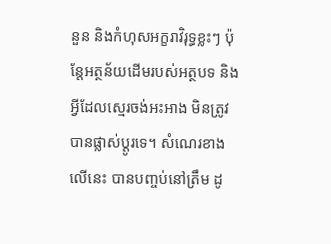នួន និងកំហុសអក្ខរាវិរុទ្ធខ្លះៗ ប៉ុន្តែអត្ថន័យដើមរបស់អត្ថបទ និងអ្វីដែលស្មេរចង់អះអាង មិនត្រូវបានផ្លាស់ប្ដូរទេ។ សំណេរខាងលើនេះ បានបញ្ចប់នៅត្រឹម ដូ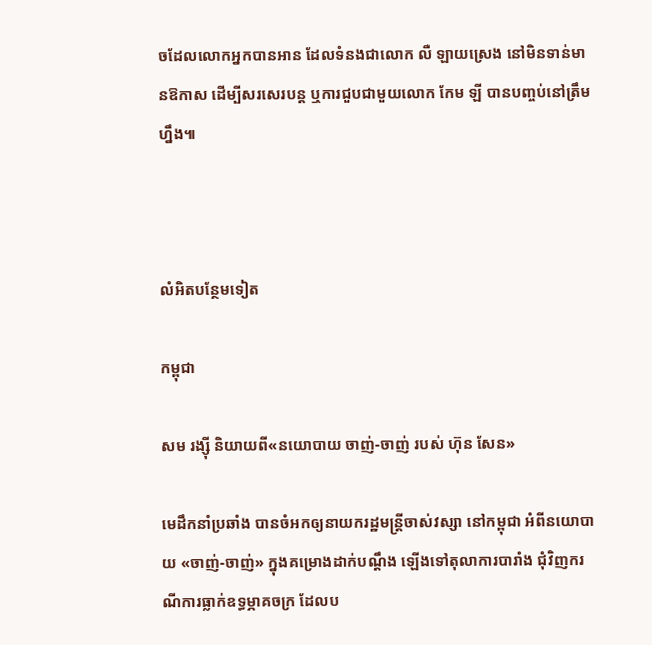ចដែលលោកអ្នកបានអាន ដែលទំនងជាលោក លឺ ឡាយស្រេង នៅមិនទាន់មានឱកាស ដើម្បីសរសេរបន្ត ឬការជួបជាមួយលោក កែម ឡី បានបញ្ចប់នៅត្រឹមហ្នឹង៕



លំអិតបន្ថែមទៀត

កម្ពុជា

សម រង្ស៊ី និយាយពី«នយោបាយ ចាញ់-ចាញ់ របស់ ហ៊ុន សែន»

មេដឹកនាំប្រឆាំង បានចំអកឲ្យនាយករដ្ឋមន្ត្រីចាស់វស្សា នៅកម្ពុជា អំពីនយោបាយ «ចាញ់-ចាញ់» ក្នុងគម្រោងដាក់បណ្ដឹង ឡើងទៅតុលាការបារាំង ជុំវិញករណីការធ្លាក់ឧទ្ធម្ភាគចក្រ ដែលប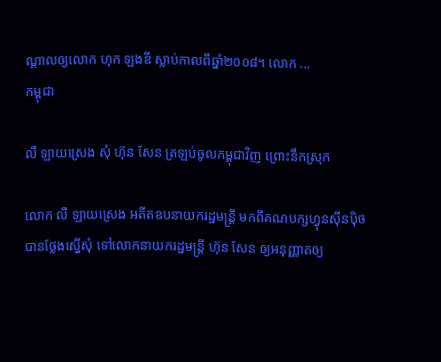ណ្ដាលឲ្យលោក ហុក ឡងឌី ស្លាប់កាលពីឆ្នាំ២០០៨។ លោក ...
កម្ពុជា

លឺ ឡាយស្រេង សុំ ហ៊ុន សែន ត្រឡប់ចូលកម្ពុជាវិញ ព្រោះនឹកស្រុក

លោក លឺ ឡាយស្រេង អតីតឧបនាយករដ្ឋមន្ត្រី មកពីគណបក្សហ្វុនស៊ីនប៉ិច បានថ្លែងស្នើសុំ ទៅលោកនាយករដ្ឋមន្ត្រី ហ៊ុន សែន ឲ្យអនុញ្ញាតឲ្យ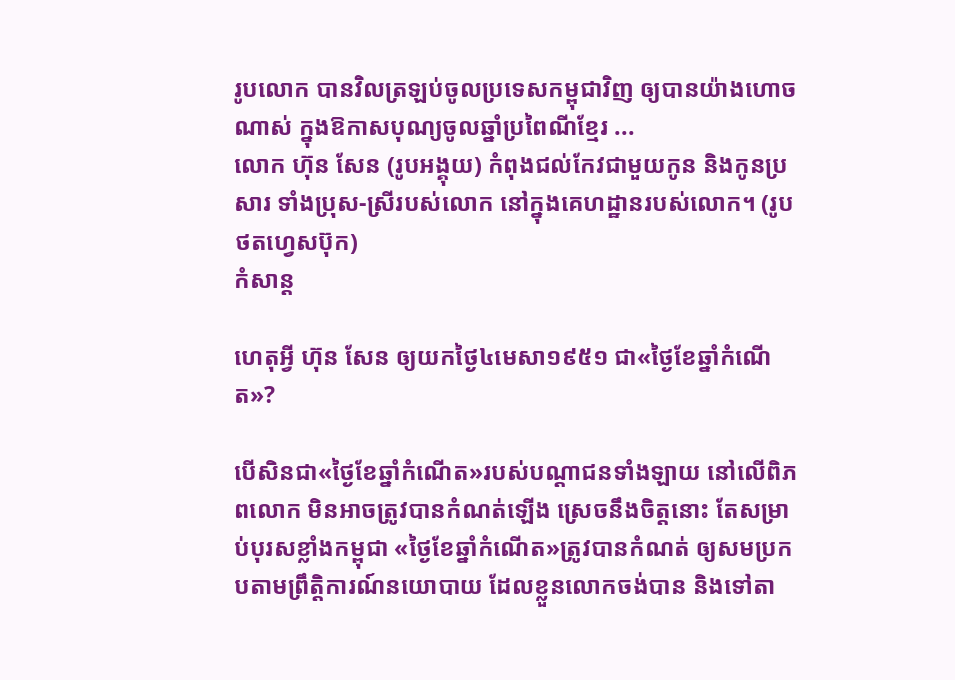រូបលោក បានវិលត្រឡប់ចូលប្រទេសកម្ពុជាវិញ ឲ្យបានយ៉ាងហោចណាស់ ក្នុងឱកាសបុណ្យចូលឆ្នាំប្រពៃណីខ្មែរ ...
លោក ហ៊ុន សែន (រូបអង្គុយ) កំពុងជល់កែវជាមួយកូន និងកូនប្រសារ ទាំងប្រុស-ស្រីរបស់លោក នៅក្នុងគេហដ្ឋានរបស់លោក។ (រូបថតហ្វេសប៊ុក)
កំសាន្ដ

ហេតុអ្វី ហ៊ុន សែន ឲ្យយកថ្ងៃ៤មេសា១៩៥១ ជា«ថ្ងៃខែឆ្នាំកំណើត»?

បើសិនជា«ថ្ងៃខែឆ្នាំកំណើត»របស់បណ្ដាជនទាំងឡាយ នៅលើពិភពលោក មិនអាចត្រូវបានកំណត់ឡើង ស្រេចនឹងចិត្តនោះ តែសម្រាប់បុរសខ្លាំងកម្ពុជា «ថ្ងៃខែឆ្នាំកំណើត»ត្រូវបានកំណត់ ឲ្យសមប្រកបតាមព្រឹត្តិការណ៍នយោបាយ ដែលខ្លួនលោកចង់បាន និងទៅតា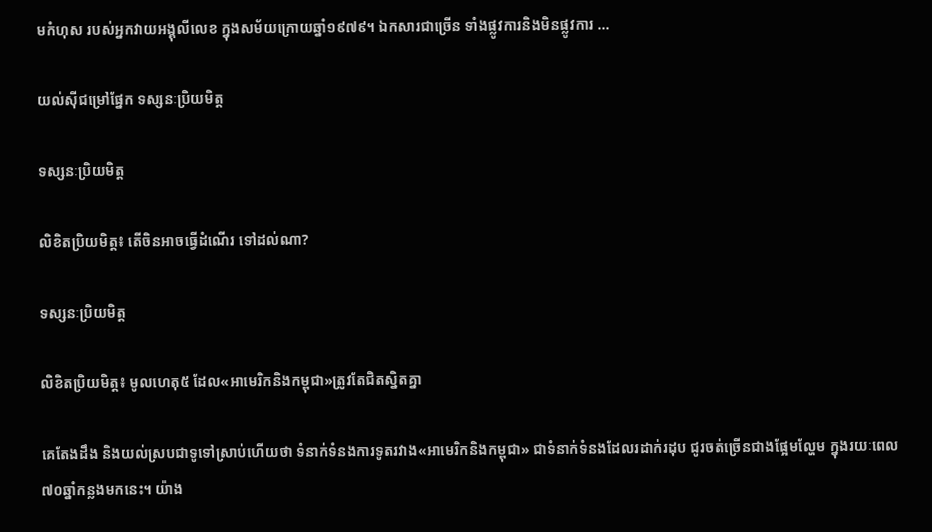មកំហុស របស់អ្នកវាយអង្គុលីលេខ ក្នុងសម័យក្រោយឆ្នាំ១៩៧៩។ ឯកសារជាច្រើន ទាំងផ្លូវការនិងមិនផ្លូវការ ...

យល់ស៊ីជម្រៅផ្នែក ទស្សនៈប្រិយមិត្ត

ទស្សនៈប្រិយមិត្ត

លិខិតប្រិយមិត្ត៖ តើចិនអាចធ្វើដំណើរ ទៅដល់ណា?

ទស្សនៈប្រិយមិត្ត

លិខិតប្រិយមិត្ត៖ មូលហេតុ៥ ដែល«អាមេរិកនិងកម្ពុជា»ត្រូវតែជិតស្និតគ្នា

គេតែងដឹង និងយល់ស្របជាទូទៅស្រាប់ហើយថា ទំនាក់ទំនងការទូតរវាង«អាមេរិកនិងកម្ពុជា» ជាទំនាក់ទំនងដែលរដាក់រដុប ជូរចត់ច្រើនជាងផ្អែមល្ហែម ក្នុងរយៈពេល៧០ឆ្នាំកន្លងមកនេះ។ យ៉ាង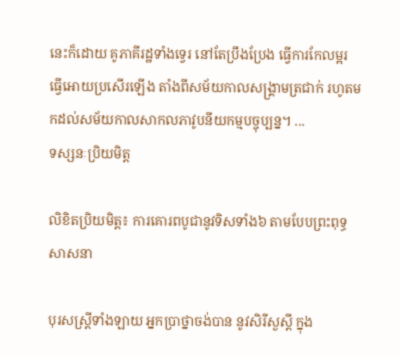នេះក៏ដោយ គូភាគីរដ្ឋទាំងទ្វេរ នៅតែប្រឹងប្រែង ធ្វើការកែលម្អរ ធ្វើអោយប្រសើរឡើង តាំងពីសម័យកាលសង្គ្រាមត្រជាក់ រហូតមកដល់សម័យកាលសាកលភាវូបនីយកម្មបច្ចុប្បន្ន។ ...
ទស្សនៈប្រិយមិត្ត

លិខិតប្រិយមិត្ត៖ ការគោរពបូជានូវទិសទាំង៦ តាមបែបព្រះពុទ្ធសាសនា

បុរសស្រ្តីទាំងឡាយ អ្នកប្រាថ្នាចង់បាន នូវសិរីសួស្តី ក្នុង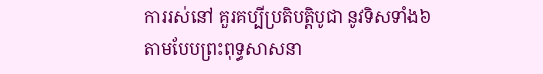ការរស់នៅ គួរគប្បីប្រតិបត្តិបូជា នូវទិសទាំង៦ តាមបែបព្រះពុទ្ធសាសនា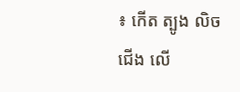៖ កើត ត្បូង លិច ជើង លើ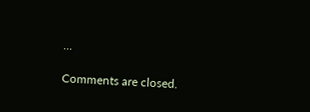...

Comments are closed.